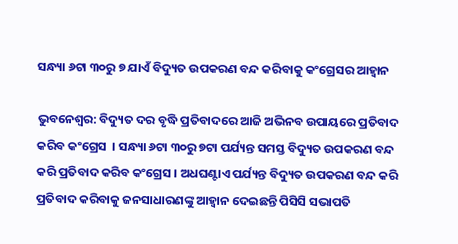ସନ୍ଧ୍ୟା ୬ଟା ୩୦ରୁ ୭ ଯାଏଁ ବିଦ୍ୟୁତ ଉପକରଣ ବନ୍ଦ କରିବାକୁ କଂଗ୍ରେସର ଆହ୍ୱାନ

ଭୁବନେଶ୍ୱର: ବିଦ୍ୟୁତ ଦର ବୃଦ୍ଧି ପ୍ରତିବାଦରେ ଆଜି ଅଭିନବ ଉପାୟରେ ପ୍ରତିବାଦ କରିବ କଂଗ୍ରେସ  । ସନ୍ଧ୍ୟା ୬ଟା ୩୦ରୁ ୭ଟା ପର୍ଯ୍ୟନ୍ତ ସମସ୍ତ ବିଦ୍ୟୁତ ଉପକରଣ ବନ୍ଦ କରି ପ୍ରତିବାଦ କରିବ କଂଗ୍ରେସ । ଅଧଘଣ୍ଟାଏ ପର୍ଯ୍ୟନ୍ତ ବିଦ୍ୟୁତ ଉପକରଣ ବନ୍ଦ କରି ପ୍ରତିବାଦ କରିବାକୁ ଜନସାଧାରଣଙ୍କୁ ଆହ୍ବାନ ଦେଇଛନ୍ତି ପିସିସି ସଭାପତି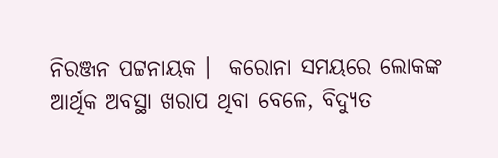ନିରଞ୍ଜନ ପଟ୍ଟନାୟକ ।  କରୋନା ସମୟରେ ଲୋକଙ୍କ ଆର୍ଥିକ ଅବସ୍ଥା ଖରାପ ଥିବା ବେଳେ, ବିଦ୍ୟୁତ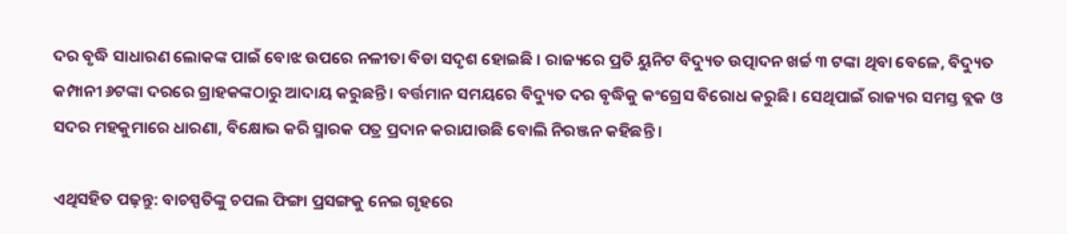ଦର ବୃଦ୍ଧି ସାଧାରଣ ଲୋକଙ୍କ ପାଇଁ ବୋଝ ଉପରେ ନଳୀତା ବିଡା ସଦୃଶ ହୋଇଛି । ରାଜ୍ୟରେ ପ୍ରତି ୟୁନିଟ ବିଦ୍ୟୁତ ଉତ୍ପାଦନ ଖର୍ଚ୍ଚ ୩ ଟଙ୍କା ଥିବା ବେଳେ, ବିଦ୍ୟୁତ କମ୍ପାନୀ ୬ଟଙ୍କା ଦରରେ ଗ୍ରାହକଙ୍କଠାରୁ ଆଦାୟ କରୁଛନ୍ତି । ବର୍ତ୍ତମାନ ସମୟରେ ବିଦ୍ୟୁତ ଦର ବୃଦ୍ଧିକୁ କଂଗ୍ରେସ ବିରୋଧ କରୁଛି । ସେଥିପାଇଁ ରାଜ୍ୟର ସମସ୍ତ ବ୍ଲକ ଓ ସଦର ମହକୁମାରେ ଧାରଣା, ବିକ୍ଷୋଭ କରି ସ୍ମାରକ ପତ୍ର ପ୍ରଦାନ କରାଯାଉଛି ବୋଲି ନିରଞ୍ଜନ କହିଛନ୍ତି ।

ଏଥିସହିତ ପଢ଼ନ୍ତୁ: ବାଚସ୍ପତିଙ୍କୁ ଚପଲ ଫିଙ୍ଗା ପ୍ରସଙ୍ଗକୁ ନେଇ ଗୃହରେ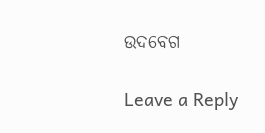ଉଦବେଗ

Leave a Reply